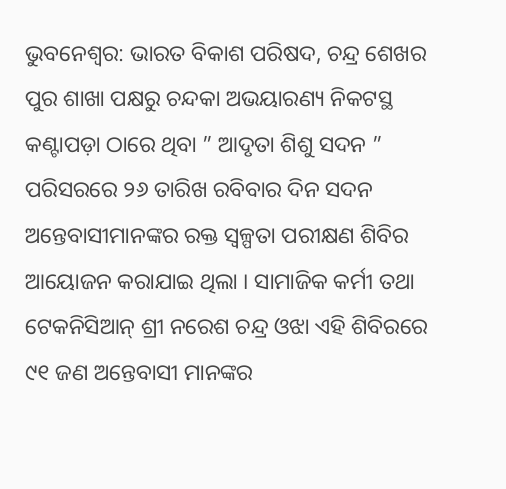ଭୁବନେଶ୍ୱର: ଭାରତ ବିକାଶ ପରିଷଦ, ଚନ୍ଦ୍ର ଶେଖର ପୁର ଶାଖା ପକ୍ଷରୁ ଚନ୍ଦକା ଅଭୟାରଣ୍ୟ ନିକଟସ୍ଥ କଣ୍ଟାପଡ଼ା ଠାରେ ଥିବା ” ଆଦୃତା ଶିଶୁ ସଦନ ” ପରିସରରେ ୨୬ ତାରିଖ ରବିବାର ଦିନ ସଦନ ଅନ୍ତେବାସୀମାନଙ୍କର ରକ୍ତ ସ୍ୱଳ୍ପତା ପରୀକ୍ଷଣ ଶିବିର ଆୟୋଜନ କରାଯାଇ ଥିଲା । ସାମାଜିକ କର୍ମୀ ତଥା ଟେକନିସିଆନ୍ ଶ୍ରୀ ନରେଶ ଚନ୍ଦ୍ର ଓଝା ଏହି ଶିବିରରେ ୯୧ ଜଣ ଅନ୍ତେବାସୀ ମାନଙ୍କର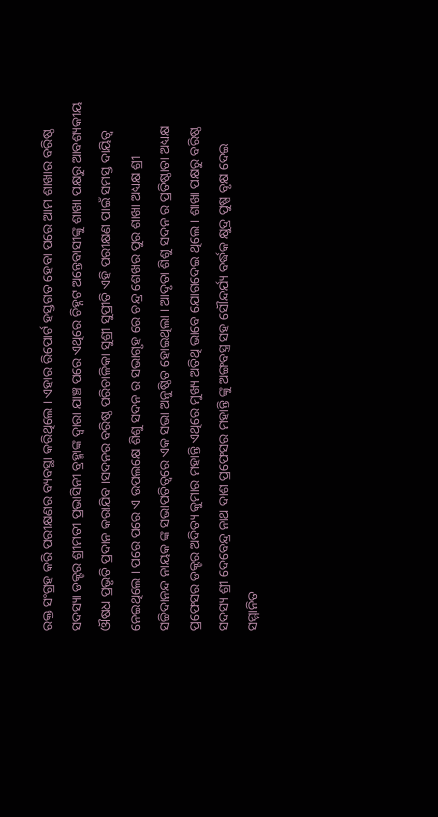ରକ୍ତ ସଂଗ୍ରହ କରି ପରୀକ୍ଷଣର ବ୍ୟବସ୍ଥା କରିଥିଲେ । ଏହାର ରିପୋର୍ଟ ହସ୍ତଗତ ହେବା ପରେ ଆମ ଶାଖାର ବରିଷ୍ଠ ସଦସ୍ୟା ଡକ୍ଟର ଶ୍ରୀମତୀ ପ୍ରଭାସିନୀ ବ୍ରହ୍ମାଙ୍କ ଦ୍ୱାରା ଯାଞ୍ଚ ପରେ ଏଥିରେ ଚିହ୍ନଟ ଅନ୍ତେବାସୀଙ୍କୁ ଶାଖା ପକ୍ଷରୁ ଆବଶ୍ୟକୀୟ ଔଷଧ ପ୍ରଭୃତି ପ୍ରଦାନ କରାଯିବ ।ସଦନର ବରିଷ୍ଠ ପରିଚାଳିକା ସୁଶ୍ରୀ ସୁପ୍ରୀତି ଏହି ପରୀକ୍ଷଣ ପାଇଁ ସମସ୍ତ ଦାୟିତ୍ୱ ନେଇଥିଲେ । ପରେ ପରେ ଏ ଉପଲକ୍ଷେ ଶିଶୁ ସଦନ ର ସଭାଗୃହ ରେ ଚନ୍ଦ୍ର ଶେଖର ପୁର ଶାଖା ଅଧ୍ୟକ୍ଷ ଶ୍ରୀ ସଚ୍ଚିଦାନନ୍ଦ ନାୟକ ଙ୍କ ସଭାପତିତ୍ୱରେ ଏକ ସଭା ଅନୁଷ୍ଠିତ ହୋଇଥିଲା । ଆଦୃତା ଶିଶୁ ସଦନ ର ପ୍ରତିଷ୍ଠାତା ଅଧ୍ୟକ୍ଷ ପ୍ରଫେସର ଡକ୍ଟର ଅଦିତ୍ୟ କୁମାର ମହାନ୍ତି ଏଥିରେ ମୁଖ୍ୟ ଅତିଥି ଭାବେ ଯୋଗଦେଇ ଥିଲେ । ଶାଖା ପକ୍ଷରୁ ବରିଷ୍ଠ ସଦସ୍ୟ ଶ୍ରୀ ଦେବେନ୍ଦ୍ର ନାଥ ଦାଶ ପ୍ରଫେସର ମହାନ୍ତି ଙ୍କୁ ଅଙ୍ଗବସ୍ତ୍ର ସହ ସୌନ୍ଦର୍ଯ୍ୟ ବର୍ଦ୍ଧକ କ୍ଷୁଦ୍ର ପୁଷ୍ପ ବୃକ୍ଷ ଦେଇ ସମ୍ମାନିତ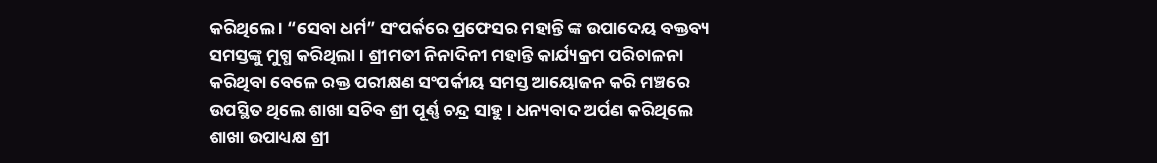କରିଥିଲେ । “ସେବା ଧର୍ମ” ସଂପର୍କରେ ପ୍ରଫେସର ମହାନ୍ତି ଙ୍କ ଉପାଦେୟ ବକ୍ତବ୍ୟ ସମସ୍ତଙ୍କୁ ମୁଗ୍ଧ କରିଥିଲା । ଶ୍ରୀମତୀ ନିନାଦିନୀ ମହାନ୍ତି କାର୍ଯ୍ୟକ୍ରମ ପରିଚାଳନା କରିଥିବା ବେଳେ ରକ୍ତ ପରୀକ୍ଷଣ ସଂପର୍କୀୟ ସମସ୍ତ ଆୟୋଜନ କରି ମଞ୍ଚରେ ଉପସ୍ଥିତ ଥିଲେ ଶାଖା ସଚିବ ଶ୍ରୀ ପୂର୍ଣ୍ଣ ଚନ୍ଦ୍ର ସାହୁ । ଧନ୍ୟବାଦ ଅର୍ପଣ କରିଥିଲେ ଶାଖା ଉପାଧ୍ୟକ୍ଷ ଶ୍ରୀ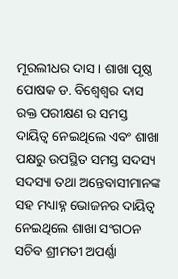ମୂରଲୀଧର ଦାସ । ଶାଖା ପୃଷ୍ଠ ପୋଷକ ଡ. ବିଶ୍ୱେଶ୍ୱର ଦାସ ରକ୍ତ ପରୀକ୍ଷଣ ର ସମସ୍ତ ଦାୟିତ୍ୱ ନେଇଥିଲେ ଏବଂ ଶାଖା ପକ୍ଷରୁ ଉପସ୍ଥିତ ସମସ୍ତ ସଦସ୍ୟ ସଦସ୍ୟା ତଥା ଅନ୍ତେବାସୀମାନଙ୍କ ସହ ମଧ୍ୟାହ୍ନ ଭୋଜନର ଦାୟିତ୍ୱ ନେଇଥିଲେ ଶାଖା ସଂଗଠନ ସଚିବ ଶ୍ରୀମତୀ ଅପର୍ଣ୍ଣା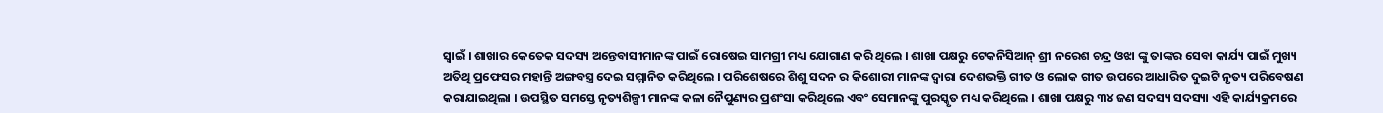ସ୍ୱାଇଁ । ଶାଖାର କେତେକ ସଦସ୍ୟ ଅନ୍ତେବାସୀମାନଙ୍କ ପାଇଁ ରୋଷେଇ ସାମଗ୍ରୀ ମଧ୍ୟ ଯୋଗାଣ କରି ଥିଲେ । ଶାଖା ପକ୍ଷରୁ ଟେକନିସିଆନ୍ ଶ୍ରୀ ନରେଶ ଚନ୍ଦ୍ର ଓଝା ଙ୍କୁ ତାଙ୍କର ସେବା କାର୍ଯ୍ୟ ପାଇଁ ମୁଖ୍ୟ ଅତିଥି ପ୍ରଫେସର ମହାନ୍ତି ଅଙ୍ଗବସ୍ତ୍ର ଦେଇ ସମ୍ମାନିତ କରିଥିଲେ । ପରିଶେଷରେ ଶିଶୁ ସଦନ ର କିଶୋରୀ ମାନଙ୍କ ଦ୍ୱାରା ଦେଶଭକ୍ତି ଗୀତ ଓ ଲୋକ ଗୀତ ଉପରେ ଆଧାରିତ ଦୁଇଟି ନୃତ୍ୟ ପରିବେଷଣ କରାଯାଇଥିଲା । ଉପସ୍ଥିତ ସମସ୍ତେ ନୃତ୍ୟଶିଳ୍ପୀ ମାନଙ୍କ କଳା ନୈପୁଣ୍ୟର ପ୍ରଶଂସା କରିଥିଲେ ଏବଂ ସେମାନଙ୍କୁ ପୁରସ୍କୃତ ମଧ୍ୟ କରିଥିଲେ । ଶାଖା ପକ୍ଷରୁ ୩୪ ଜଣ ସଦସ୍ୟ ସଦସ୍ୟା ଏହି କାର୍ଯ୍ୟକ୍ରମରେ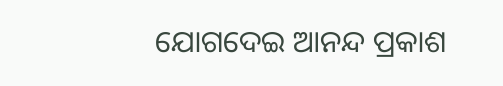ଯୋଗଦେଇ ଆନନ୍ଦ ପ୍ରକାଶ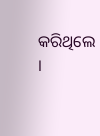କରିଥିଲେ ।